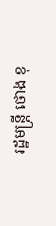រដ្ឋមន្ត្រី ថោង ខុ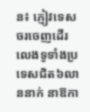ន៖ ភ្ញៀវទេសចរចេញដើរលេងទូទាំងប្រទេសជិត៦លាននាក់ នាឱកា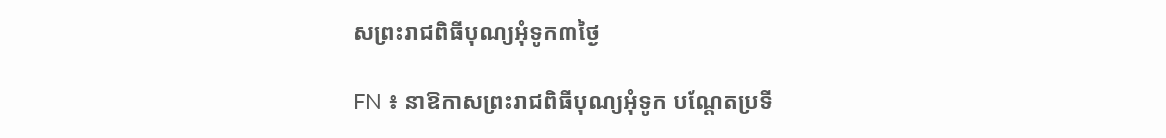សព្រះរាជពិធីបុណ្យអុំទូក៣ថ្ងៃ

FN ៖ នាឱកាសព្រះរាជពិធីបុណ្យអុំទូក បណ្ដែតប្រទី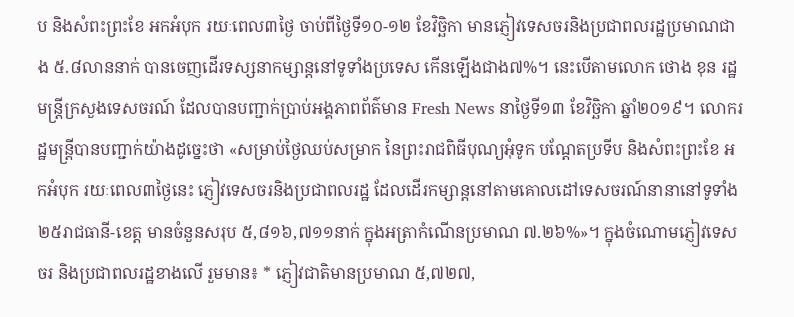ប និងសំពះព្រះខែ អកអំបុក រយៈពេល៣ថ្ងៃ ចាប់ពីថ្ងៃទី១០-១២ ខែវិច្ឆិកា មានភ្ញៀវទេសចរនិងប្រជាពលរដ្ឋប្រមាណជាង ៥.៨លាននាក់ បានចេញដើរទស្សនាកម្សាន្តនៅទូទាំងប្រទេស កើនឡើងជាង៧%។ នេះបើតាមលោក ថោង ខុន រដ្ឋមន្ត្រីក្រសួងទេសចរណ៍ ដែលបានបញ្ជាក់ប្រាប់អង្គភាពព័ត៌មាន Fresh News នាថ្ងៃទី១៣ ខែវិច្ឆិកា ឆ្នាំ២០១៩។ លោករដ្ឋមន្ត្រីបានបញ្ជាក់យ៉ាងដូច្នេះថា «សម្រាប់ថ្ងៃឈប់សម្រាក នៃព្រះរាជពិធីបុណ្យអុំទូក បណ្ដែតប្រទីប និងសំពះព្រះខែ អកអំបុក រយៈពេល៣ថ្ងៃនេះ ភ្ញៀវទេសចរនិងប្រជាពលរដ្ឋ ដែលដើរកម្សាន្តនៅតាមគោលដៅទេសចរណ៍នានានៅទូទាំង២៥រាជធានី-ខេត្ត មានចំនួនសរុប ៥,៨១៦,៧១១នាក់ ក្នុងអត្រាកំណើនប្រមាណ ៧.២៦%»។ ក្នុងចំណោមភ្ញៀវទេសចរ និងប្រជាពលរដ្ឋខាងលើ រួមមាន៖ * ភ្ញៀវជាតិមានប្រមាណ ៥,៧២៧,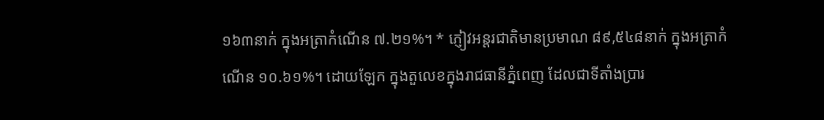១៦៣នាក់ ក្នុងអត្រាកំណើន ៧.២១%។ * ភ្ញៀវអន្តរជាតិមានប្រមាណ ៨៩,៥៤៨នាក់ ក្នុងអត្រាកំណើន ១០.៦១%។ ដោយឡែក ក្នុងតួលេខក្នុងរាជធានីភ្នំពេញ ដែលជាទីតាំងប្រារ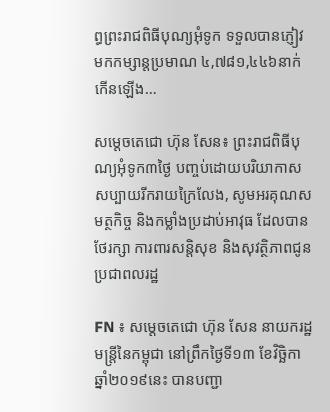ព្ធព្រះរាជពិធីបុណ្យអុំទូក ទទួលបានភ្ញៀវមកកម្សាន្តប្រមាណ ៤,៧៨១,៤៤៦នាក់ កើនឡើង…

សម្តេចតេជោ ហ៊ុន សែន៖ ព្រះរាជពិធីបុណ្យអុំទូក៣ថ្ងៃ បញ្ចប់ដោយបរិយាកាសសប្បាយរីករាយក្រៃលែង, សូមអរគុណសមត្ថកិច្ច និងកម្លាំងប្រដាប់អាវុធ ដែលបានថែរក្សា ការពារសន្តិសុខ និងសុវត្ថិភាពជូនប្រជាពលរដ្ឋ

FN ៖ សម្តេចតេជោ ហ៊ុន សែន នាយករដ្ឋមន្ត្រីនៃកម្ពុជា នៅព្រឹកថ្ងៃទី១៣ ខែវិច្ឆិកា ឆ្នាំ២០១៩នេះ បានបញ្ជា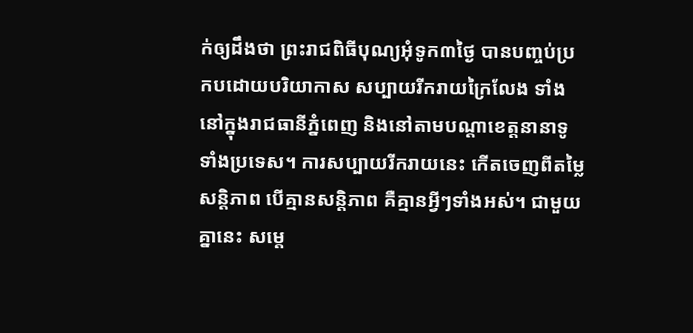ក់ឲ្យដឹងថា ព្រះរាជពិធីបុណ្យអុំទូក៣ថ្ងៃ បានបញ្ចប់ប្រកបដោយបរិយាកាស សប្បាយរីករាយក្រៃលែង ទាំងនៅក្នុងរាជធានីភ្នំពេញ និងនៅតាមបណ្តាខេត្តនានាទូទាំងប្រទេស។ ការសប្បាយរីករាយនេះ កើតចេញពីតម្លៃសន្តិភាព បើគ្មានសន្តិភាព គឺគ្មានអ្វីៗទាំងអស់។ ជាមួយគ្នានេះ សម្តេ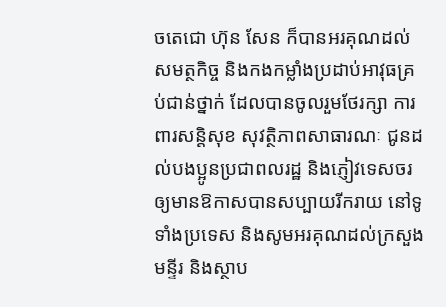ចតេជោ ហ៊ុន សែន ក៏បានអរគុណដល់សមត្ថកិច្ច និងកងកម្លាំងប្រដាប់អាវុធគ្រប់ជាន់ថ្នាក់ ដែលបានចូលរួមថែរក្សា ការពារសន្តិសុខ សុវត្ថិភាពសាធារណៈ ជូនដល់បងប្អូនប្រជាពលរដ្ឋ និងភ្ញៀវទេសចរឲ្យមានឱកាសបានសប្បាយរីករាយ នៅទូទាំងប្រទេស និងសូមអរគុណដល់ក្រសួង មន្ទីរ និងស្ថាប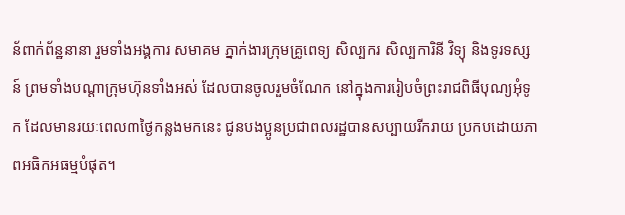ន័ពាក់ព័ន្ឋនានា រួមទាំងអង្គការ សមាគម ភ្នាក់ងារក្រុមគ្រូពេទ្យ សិល្បករ សិល្បការិនី វិទ្យុ និងទូរទស្សន៍ ព្រមទាំងបណ្តាក្រុមហ៊ុនទាំងអស់ ដែលបានចូលរួមចំណែក នៅក្នុងការរៀបចំព្រះរាជពិធីបុណ្យអុំទូក ដែលមានរយៈពេល៣ថ្ងៃកន្លងមកនេះ ជូនបងប្អូនប្រជាពលរដ្ឋបានសប្បាយរីករាយ ប្រកបដោយភាពអធិកអធម្មបំផុត។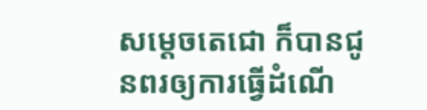សម្តេចតេជោ ក៏បានជូនពរឲ្យការធ្វើដំណើ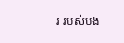រ របស់បង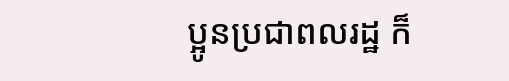ប្អូនប្រជាពលរដ្ឋ ក៏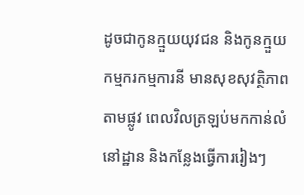ដូចជាកូនក្មួយយុវជន និងកូនក្មួយកម្មករកម្មការនី មានសុខសុវត្ថិភាពតាមផ្លូវ ពេលវិលត្រឡប់មកកាន់លំនៅដ្ឋាន និងកន្លែងធ្វើការរៀងៗ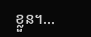ខ្លួន។…